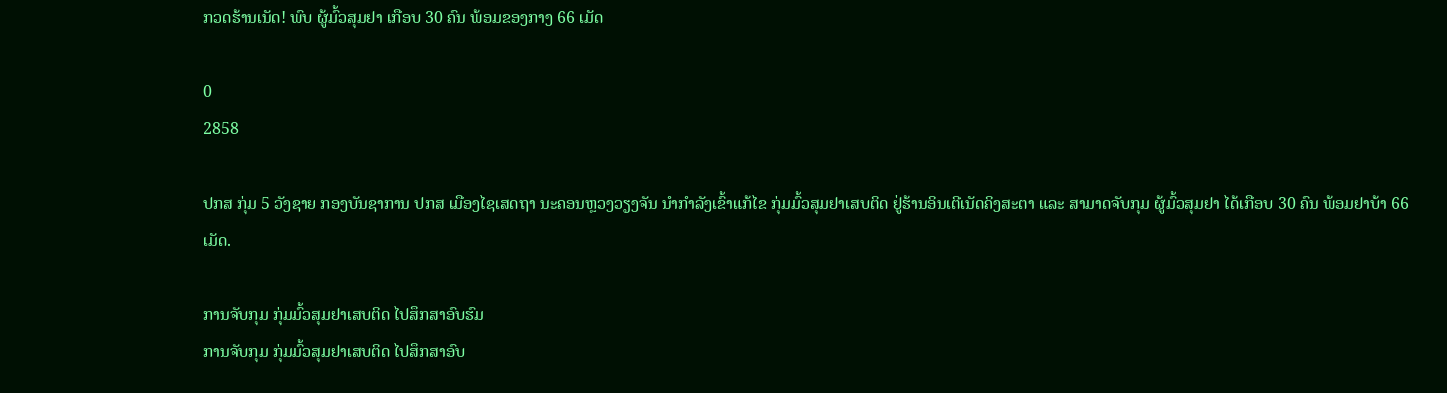ກວດຮ້ານເນັດ! ພົບ ຜູ້ມົ້ວສຸມຢາ ເກືອບ 30 ຄົນ ພ້ອມຂອງກາງ 66 ເມັດ

0
2858

ປກສ ກຸ່ມ 5 ວັງຊາຍ ກອງບັນຊາການ ປກສ ເມືອງໄຊເສດຖາ ນະຄອນຫຼວງວຽງຈັນ ນໍາກໍາລັງເຂົ້າແກ້ໄຂ ກຸ່ມມົ້ວສຸມຢາເສບຕິດ ຢູ່ຮ້ານອິນເຕີເນັດຄິງສະຕາ ແລະ ສາມາດຈັບກຸມ ຜູ້ມົ້ວສຸມຢາ ໄດ້ເກືອບ 30 ຄົນ ພ້ອມຢາບ້າ 66 ເມັດ.

ການຈັບກຸມ ກຸ່ມມົ້ວສຸມຢາເສບຕິດ ໄປສຶກສາອົບຮົມ
ການຈັບກຸມ ກຸ່ມມົ້ວສຸມຢາເສບຕິດ ໄປສຶກສາອົບ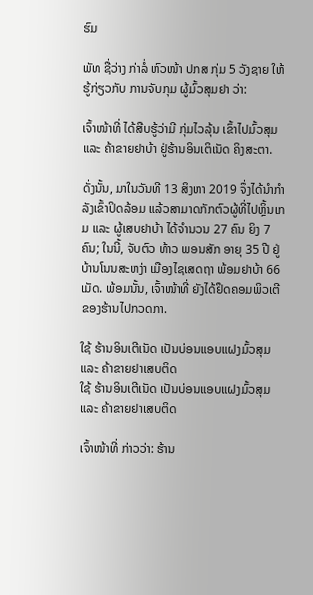ຮົມ

ພັທ ຊື່ວ່າງ ກ່າລໍ່ ຫົວໜ້າ ປກສ ກຸ່ມ 5 ວັງຊາຍ ໃຫ້ຮູ້ກ່ຽວກັບ ການຈັບກຸມ ຜູ້ມົ້ວສຸມຢາ ວ່າ:

ເຈົ້າໜ້າທີ່ ໄດ້ສືບຮູ້ວ່າມີ ກຸ່ມໄວລຸ້ນ ເຂົ້າໄປມົ້ວສຸມ ແລະ ຄ້າຂາຍຢາບ້າ ຢູ່ຮ້ານອິນເຕິເນັດ ຄິງສະຕາ.

ດັ່ງນັ້ນ, ມາໃນວັນທີ 13 ສິງຫາ 2019 ຈຶ່ງໄດ້ນໍາກໍາລັງເຂົ້າປິດລ້ອມ ແລ້ວສາມາດກັກຕົວຜູ້ທີ່ໄປຫຼິ້ນເກມ ແລະ ຜູ້ເສບຢາບ້າ ໄດ້ຈໍານວນ 27 ຄົນ ຍິງ 7 ຄົນ; ໃນນີ້, ຈັບຕົວ ທ້າວ ພອນສັກ ອາຍຸ 35 ປີ ຢູ່ບ້ານໂນນສະຫງ່າ ເມືອງໄຊເສດຖາ ພ້ອມຢາບ້າ 66 ເມັດ. ພ້ອມນັ້ນ, ເຈົ້າໜ້າທີ່ ຍັງໄດ້ຢຶດຄອມພິວເຕີຂອງຮ້ານໄປກວດກາ.

ໃຊ້ ຮ້ານອິນເຕີເນັດ ເປັນບ່ອນແອບແຝງມົ້ວສຸມ ແລະ ຄ້າຂາຍຢາເສບຕິດ
ໃຊ້ ຮ້ານອິນເຕີເນັດ ເປັນບ່ອນແອບແຝງມົ້ວສຸມ ແລະ ຄ້າຂາຍຢາເສບຕິດ

ເຈົ້າໜ້າທີ່ ກ່າວວ່າ: ຮ້ານ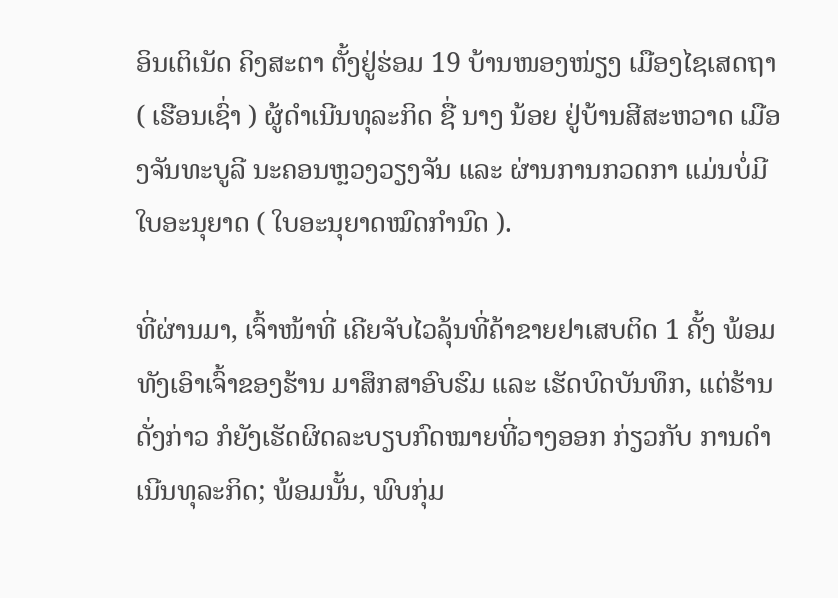ອິນເຕິເນັດ ຄິງສະຕາ ຕັ້ງຢູ່ຮ່ອມ 19 ບ້ານໜອງໜ່ຽງ ເມືອງໄຊເສດຖາ ( ເຮືອນເຊົ່າ ) ຜູ້ດໍາເນີນທຸລະກິດ ຊື່ ນາງ ນ້ອຍ ຢູ່ບ້ານສີສະຫວາດ ເມືອງຈັນທະບູລີ ນະຄອນຫຼວງວຽງຈັນ ແລະ ຜ່ານການກວດກາ ແມ່ນບໍ່ມີໃບອະນຸຍາດ ( ໃບອະນຸຍາດໝົດກໍານົດ ).

ທີ່ຜ່ານມາ, ເຈົ້າໜ້າທີ່ ເຄີຍຈັບໄວລຸ້ນທີ່ຄ້າຂາຍຢາເສບຕິດ 1 ຄັ້ງ ພ້ອມທັງເອົາເຈົ້າຂອງຮ້ານ ມາສຶກສາອົບຮົມ ແລະ ເຮັດບົດບັນທຶກ, ແຕ່ຮ້ານດັ່ງກ່າວ ກໍຍັງເຮັດຜິດລະບຽບກົດໝາຍທີ່ວາງອອກ ກ່ຽວກັບ ການດໍາເນີນທຸລະກິດ; ພ້ອມນັ້ນ, ພົບກຸ່ມ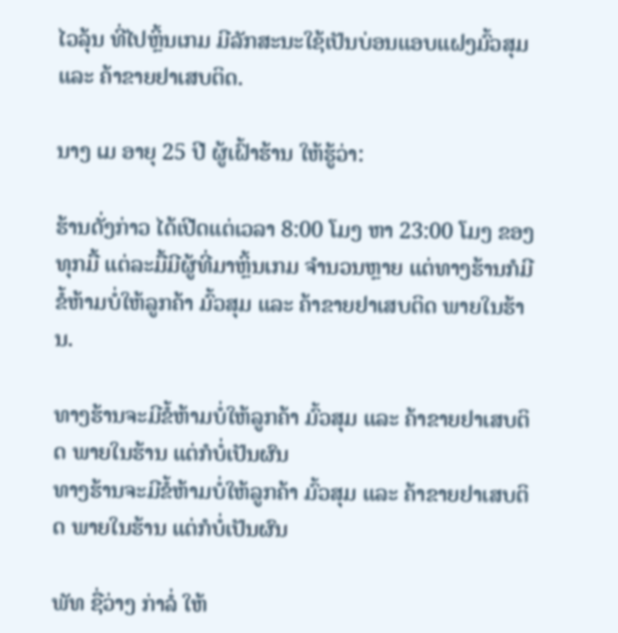ໄວລຸ້ນ ທີ່ໄປຫຼິ້ນເກມ ມີລັກສະນະໃຊ້ເປັນບ່ອນແອບແຝງມົ້ວສຸມ ແລະ ຄ້າຂາຍຢາເສບຕິດ.

ນາງ ເມ ອາຍຸ 25 ປີ ຜູ້ເຝົ້າຮ້ານ ໃຫ້ຮູ້ວ່າ:

ຮ້ານດັ່ງກ່າວ ໄດ້ເປີດແຕ່ເວລາ 8:00 ໂມງ ຫາ 23:00 ໂມງ ຂອງທຸກມື້ ແຕ່ລະມື້ມີຜູ້ທີ່ມາຫຼິ້ນເກມ ຈຳນວນຫຼາຍ ແຕ່ທາງຮ້ານກໍມີຂໍ້ຫ້າມບໍ່ໃຫ້ລູກຄ້າ ມົ້ວສຸມ ແລະ ຄ້າຂາຍຢາເສບຕິດ ພາຍໃນຮ້ານ.

ທາງຮ້ານຈະມີຂໍ້ຫ້າມບໍ່ໃຫ້ລູກຄ້າ ມົ້ວສຸມ ແລະ ຄ້າຂາຍຢາເສບຕິດ ພາຍໃນຮ້ານ ແຕ່ກໍບໍ່ເປັນຜົນ
ທາງຮ້ານຈະມີຂໍ້ຫ້າມບໍ່ໃຫ້ລູກຄ້າ ມົ້ວສຸມ ແລະ ຄ້າຂາຍຢາເສບຕິດ ພາຍໃນຮ້ານ ແຕ່ກໍບໍ່ເປັນຜົນ

ພັທ ຊື່ວ່າງ ກ່າລໍ່ ໃຫ້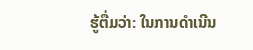ຮູ້ຕື່ມວ່າ: ໃນການດໍາເນີນ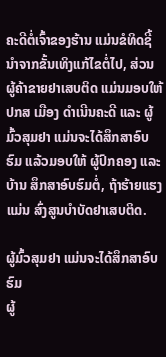ຄະດີຕໍ່ເຈົ້າຂອງຮ້ານ ແມ່ນຂໍທິດຊີ້ນໍາຈາກຂັ້ນເທິງແກ້ໄຂຕໍ່ໄປ, ສ່ວນ ຜູ້ຄ້າຂາຍຢາເສບຕິດ ແມ່ນມອບໃຫ້ ປກສ ເມືອງ ດໍາເນີນຄະດີ ແລະ ຜູ້ມົ້ວສຸມຢາ ແມ່ນຈະໄດ້ສຶກສາອົບຮົມ ແລ້ວມອບໃຫ້ ຜູ້ປົກຄອງ ແລະ ບ້ານ ສຶກສາອົບຮົມຕໍ່, ຖ້າຮ້າຍແຮງແມ່ນ ສົ່ງສູນບໍາບັດຢາເສບຕິດ.

ຜູ້ມົ້ວສຸມຢາ ແມ່ນຈະໄດ້ສຶກສາອົບຮົມ
ຜູ້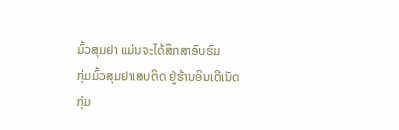ມົ້ວສຸມຢາ ແມ່ນຈະໄດ້ສຶກສາອົບຮົມ
ກຸ່ມມົ້ວສຸມຢາເສບຕິດ ຢູ່ຮ້ານອິນເຕີເນັດ
ກຸ່ມ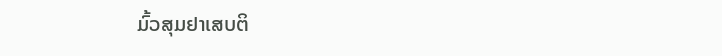ມົ້ວສຸມຢາເສບຕິ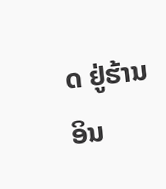ດ ຢູ່ຮ້ານອິນ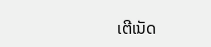ເຕີເນັດ